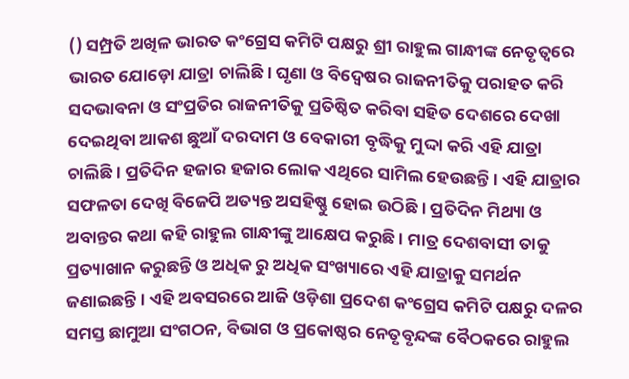() ସମ୍ପ୍ରତି ଅଖିଳ ଭାରତ କଂଗ୍ରେସ କମିଟି ପକ୍ଷରୁ ଶ୍ରୀ ରାହୁଲ ଗାନ୍ଧୀଙ୍କ ନେତୃତ୍ୱରେ ଭାରତ ଯୋଡ଼ୋ ଯାତ୍ରା ଚାଲିଛି । ଘୃଣା ଓ ବିଦ୍ୱେଷର ରାଜନୀତିକୁ ପରାହତ କରି ସଦଭାବନା ଓ ସଂପ୍ରତିର ରାଜନୀତିକୁ ପ୍ରତିଷ୍ଠିତ କରିବା ସହିତ ଦେଶରେ ଦେଖା ଦେଇଥିବା ଆକଶ ଛୁଆଁ ଦରଦାମ ଓ ବେକାରୀ ବୃଦ୍ଧିକୁ ମୁଦ୍ଦା କରି ଏହି ଯାତ୍ରା ଚାଲିଛି । ପ୍ରତିଦିନ ହଜାର ହଜାର ଲୋକ ଏଥିରେ ସାମିଲ ହେଉଛନ୍ତି । ଏହି ଯାତ୍ରାର ସଫଳତା ଦେଖି ବିଜେପି ଅତ୍ୟନ୍ତ ଅସହିଷ୍ଣୁ ହୋଇ ଉଠିଛି । ପ୍ରତିଦିନ ମିଥ୍ୟା ଓ ଅବାନ୍ତର କଥା କହି ରାହୁଲ ଗାନ୍ଧୀଙ୍କୁ ଆକ୍ଷେପ କରୁଛି । ମାତ୍ର ଦେଶବାସୀ ତାକୁ ପ୍ରତ୍ୟାଖାନ କରୁଛନ୍ତି ଓ ଅଧିକ ରୁ ଅଧିକ ସଂଖ୍ୟାରେ ଏହି ଯାତ୍ରାକୁ ସମର୍ଥନ ଜଣାଇଛନ୍ତି । ଏହି ଅବସରରେ ଆଜି ଓଡ଼ିଶା ପ୍ରଦେଶ କଂଗ୍ରେସ କମିଟି ପକ୍ଷରୁ ଦଳର ସମସ୍ତ ଛାମୁଆ ସଂଗଠନ, ବିଭାଗ ଓ ପ୍ରକୋଷ୍ଠର ନେତୃବୃନ୍ଦଙ୍କ ବୈଠକରେ ରାହୁଲ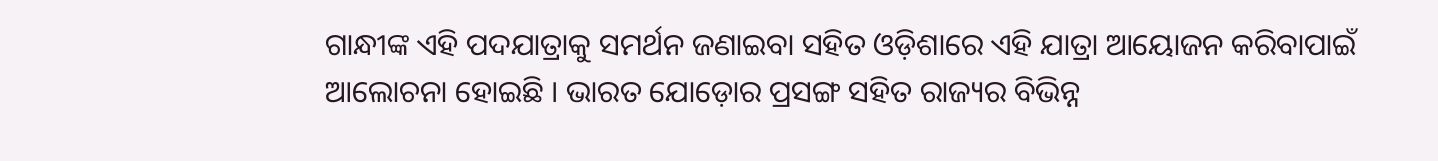ଗାନ୍ଧୀଙ୍କ ଏହି ପଦଯାତ୍ରାକୁ ସମର୍ଥନ ଜଣାଇବା ସହିତ ଓଡ଼ିଶାରେ ଏହି ଯାତ୍ରା ଆୟୋଜନ କରିବାପାଇଁ ଆଲୋଚନା ହୋଇଛି । ଭାରତ ଯୋଡ଼ୋର ପ୍ରସଙ୍ଗ ସହିତ ରାଜ୍ୟର ବିଭିନ୍ନ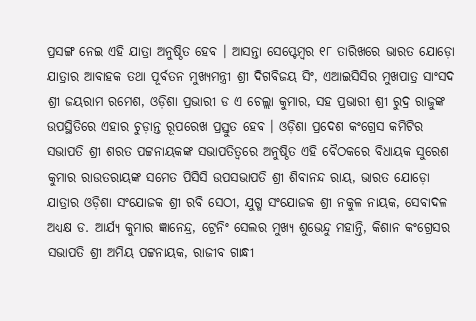ପ୍ରସଙ୍ଗ ନେଇ ଏହି ଯାତ୍ରା ଅନୁଷ୍ଠିତ ହେବ । ଆସନ୍ତା ସେପ୍ଟେମ୍ବର ୧୮ ତାରିଖରେ ଭାରତ ଯୋଡ଼ୋ ଯାତ୍ରାର ଆବାହକ ତଥା ପୂର୍ବତନ ମୁଖ୍ୟମନ୍ତ୍ରୀ ଶ୍ରୀ ଦିଗବିଜୟ ସିଂ, ଏଆଇସିସିର ମୁଖପାତ୍ର ସାଂସଦ ଶ୍ରୀ ଜୟରାମ ରମେଶ, ଓଡ଼ିଶା ପ୍ରଭାରୀ ଡ ଏ ଚେଲ୍ଲା କୁମାର, ସହ ପ୍ରଭାରୀ ଶ୍ରୀ ରୁଦ୍ର ରାଜୁଙ୍କ ଉପସ୍ଥିତିରେ ଏହାର ଚୁଡ଼ାନ୍ତ ରୂପରେଖ ପ୍ରସ୍ତୁତ ହେବ । ଓଡ଼ିଶା ପ୍ରଦେଶ କଂଗ୍ରେସ କମିଟିର ସଭାପତି ଶ୍ରୀ ଶରତ ପଟ୍ଟନାୟକଙ୍କ ସଭାପତିତ୍ୱରେ ଅନୁଷ୍ଠିତ ଏହି ବୈଠକରେ ବିଧାୟକ ସୁରେଶ କୁମାର ରାଉତରାୟଙ୍କ ସମେତ ପିସିସି ଉପସଭାପତି ଶ୍ରୀ ଶିବାନନ୍ଦ ରାୟ, ଭାରତ ଯୋଡ଼ୋ ଯାତ୍ରାର ଓଡ଼ିଶା ସଂଯୋଜକ ଶ୍ରୀ ରବି ସେଠୀ, ଯୁଗ୍ମ ସଂଯୋଜକ ଶ୍ରୀ ନକୁଳ ନାୟକ, ସେବାଦଳ ଅଧ୍ୟକ୍ଷ ଡ. ଆର୍ଯ୍ୟ କୁମାର ଜ୍ଞାନେନ୍ଦ୍ର, ଟ୍ରେନିଂ ସେଲର ମୁଖ୍ୟ ଶୁଭେନ୍ଦୁ ମହାନ୍ତି, କିଶାନ କଂଗ୍ରେସର ସଭାପତି ଶ୍ରୀ ଅମିୟ ପଟ୍ଟନାୟକ, ରାଜୀବ ଗାନ୍ଧୀ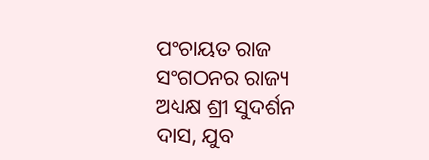ପଂଚାୟତ ରାଜ ସଂଗଠନର ରାଜ୍ୟ ଅଧ୍ୟକ୍ଷ ଶ୍ରୀ ସୁଦର୍ଶନ ଦାସ, ଯୁବ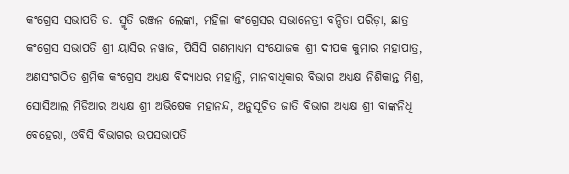କଂଗ୍ରେସ ସଭାପତି ଡ. ସ୍ମୃତି ରଞ୍ଜନ ଲେଙ୍କା, ମହିଳା କଂଗ୍ରେସର ସଭାନେତ୍ରୀ ବନ୍ଦିତା ପରିଡ଼ା, ଛାତ୍ର କଂଗ୍ରେସ ସଭାପତି ଶ୍ରୀ ୟାସିର ନୱାଜ, ପିସିସି ଗଣମାଧ୍ୟମ ସଂଯୋଜକ ଶ୍ରୀ ଦୀପକ କୁମାର ମହାପାତ୍ର, ଅଣସଂଗଠିତ ଶ୍ରମିକ କଂଗ୍ରେସ ଅଧ୍ୟକ୍ଷ ବିଦ୍ୟାଧର ମହାନ୍ତି, ମାନବାଧିକାର ବିଭାଗ ଅଧ୍ୟକ୍ଷ ନିଶିକାନ୍ତ ମିଶ୍ର, ସୋସିଆଲ ମିଡିଆର ଅଧ୍ୟକ୍ଷ ଶ୍ରୀ ଅଭିଷେକ ମହାନନ୍ଦ, ଅନୁସୂଚିତ ଜାତି ବିଭାଗ ଅଧ୍ୟକ୍ଷ ଶ୍ରୀ ବାଙ୍କନିଧି ବେହେରା, ଓବିସି ବିଭାଗର ଉପସଭାପତି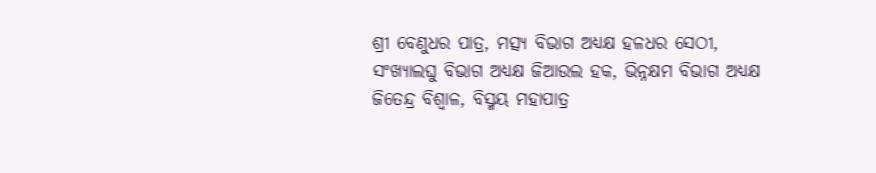ଶ୍ରୀ ବେଣୁଧର ପାତ୍ର, ମତ୍ସ୍ୟ ବିଭାଗ ଅଧ୍ୟକ୍ଷ ହଳଧର ସେଠୀ, ସଂଖ୍ୟାଲଘୁ ବିଭାଗ ଅଧ୍ୟକ୍ଷ ଜିଆଉଲ ହକ, ଭିନ୍ନକ୍ଷମ ବିଭାଗ ଅଧ୍ୟକ୍ଷ ଜିତେନ୍ଦ୍ର ବିଶ୍ୱାଳ, ବିସ୍ମୟ ମହାପାତ୍ର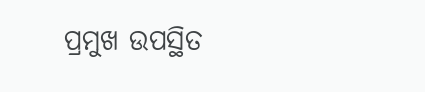ପ୍ରମୁଖ ଉପସ୍ଥିତ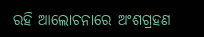ରହି ଆଲୋଚନାରେ ଅଂଶଗ୍ରହଣ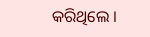କରିଥିଲେ ।